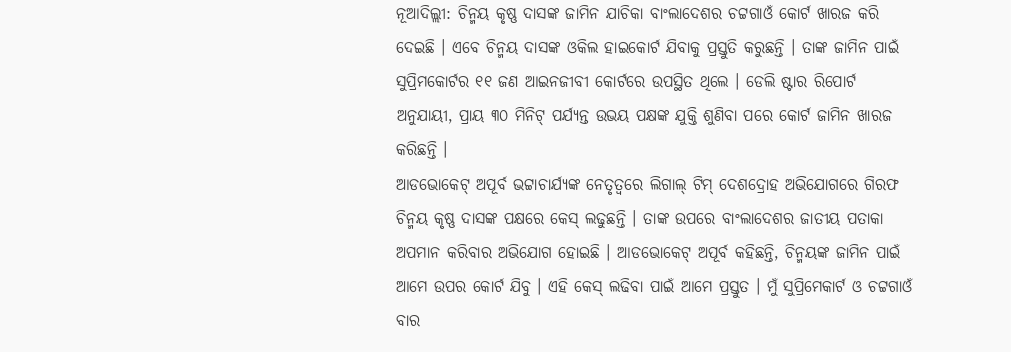ନୂଆଦିଲ୍ଲୀ: ଚିନ୍ମୟ କୃଷ୍ଣ ଦାସଙ୍କ ଜାମିନ ଯାଚିକା ବାଂଲାଦେଶର ଚଟ୍ଟଗାଓଁ କୋର୍ଟ ଖାରଜ କରି ଦେଇଛି । ଏବେ ଚିନ୍ମୟ ଦାସଙ୍କ ଓକିଲ ହାଇକୋର୍ଟ ଯିବାକୁ ପ୍ରସ୍ତୁତି କରୁଛନ୍ତି । ତାଙ୍କ ଜାମିନ ପାଇଁ ସୁପ୍ରିମକୋର୍ଟର ୧୧ ଜଣ ଆଇନଜୀବୀ କୋର୍ଟରେ ଉପସ୍ଥିତ ଥିଲେ । ଡେଲି ଷ୍ଟାର ରିପୋର୍ଟ ଅନୁଯାୟୀ, ପ୍ରାୟ ୩୦ ମିନିଟ୍ ପର୍ଯ୍ୟନ୍ତ ଉଭୟ ପକ୍ଷଙ୍କ ଯୁକ୍ତି ଶୁଣିବା ପରେ କୋର୍ଟ ଜାମିନ ଖାରଜ କରିଛନ୍ତି ।
ଆଡଭୋକେଟ୍ ଅପୂର୍ବ ଭଟ୍ଟାଚାର୍ଯ୍ୟଙ୍କ ନେତୃତ୍ୱରେ ଲିଗାଲ୍ ଟିମ୍ ଦେଶଦ୍ରୋହ ଅଭିଯୋଗରେ ଗିରଫ ଚିନ୍ମୟ କୃଷ୍ଣ ଦାସଙ୍କ ପକ୍ଷରେ କେସ୍ ଲଢୁଛନ୍ତି । ତାଙ୍କ ଉପରେ ବାଂଲାଦେଶର ଜାତୀୟ ପତାକା ଅପମାନ କରିବାର ଅଭିଯୋଗ ହୋଇଛି । ଆଡଭୋକେଟ୍ ଅପୂର୍ବ କହିଛନ୍ତି, ଚିନ୍ମୟଙ୍କ ଜାମିନ ପାଇଁ ଆମେ ଉପର କୋର୍ଟ ଯିବୁ । ଏହି କେସ୍ ଲଢିବା ପାଇଁ ଆମେ ପ୍ରସ୍ତୁତ । ମୁଁ ସୁପ୍ରିମେକାର୍ଟ ଓ ଚଟ୍ଟଗାଓଁ ବାର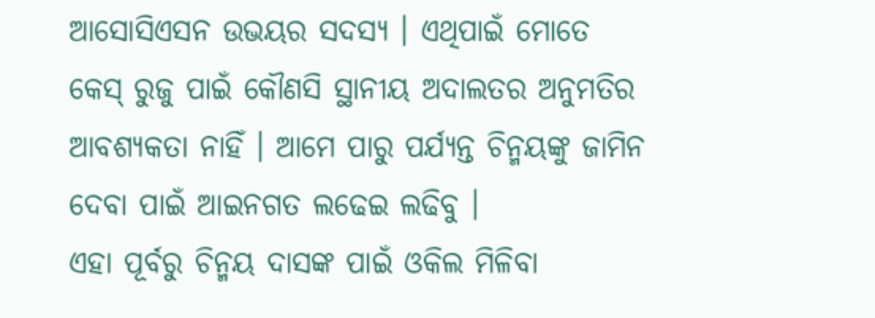ଆସୋସିଏସନ ଉଭୟର ସଦସ୍ୟ । ଏଥିପାଇଁ ମୋତେ କେସ୍ ରୁଜୁ ପାଇଁ କୌଣସି ସ୍ଥାନୀୟ ଅଦାଲତର ଅନୁମତିର ଆବଶ୍ୟକତା ନାହିଁ । ଆମେ ପାରୁ ପର୍ଯ୍ୟନ୍ତ ଚିନ୍ମୟଙ୍କୁ ଜାମିନ ଦେବା ପାଇଁ ଆଇନଗତ ଲଢେଇ ଲଢିବୁ ।
ଏହା ପୂର୍ବରୁ ଚିନ୍ମୟ ଦାସଙ୍କ ପାଇଁ ଓକିଲ ମିଳିବା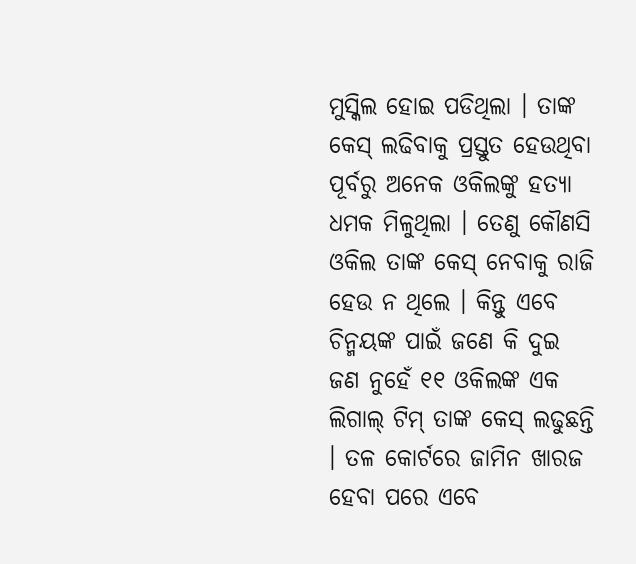ମୁସ୍କିଲ ହୋଇ ପଡିଥିଲା । ତାଙ୍କ କେସ୍ ଲଢିବାକୁ ପ୍ରସ୍ତୁତ ହେଉଥିବା ପୂର୍ବରୁ ଅନେକ ଓକିଲଙ୍କୁ ହତ୍ୟା ଧମକ ମିଳୁଥିଲା । ତେଣୁ କୌଣସି ଓକିଲ ତାଙ୍କ କେସ୍ ନେବାକୁ ରାଜି ହେଉ ନ ଥିଲେ । କିନ୍ତୁ ଏବେ ଚିନ୍ମୟଙ୍କ ପାଇଁ ଜଣେ କି ଦୁଇ ଜଣ ନୁହେଁ ୧୧ ଓକିଲଙ୍କ ଏକ ଲିଗାଲ୍ ଟିମ୍ ତାଙ୍କ କେସ୍ ଲଢୁଛନ୍ତି । ତଳ କୋର୍ଟରେ ଜାମିନ ଖାରଜ ହେବା ପରେ ଏବେ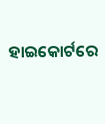ହାଇକୋର୍ଟରେ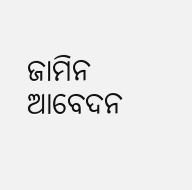ଜାମିନ ଆବେଦନ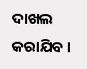ଦାଖଲ କରାଯିବ ।